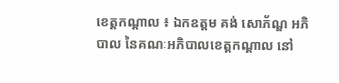ខេត្តកណ្តាល ៖ ឯកឧត្តម គង់ សោភ័ណ្ឌ អភិបាល នៃគណៈអភិបាលខេត្តកណ្តាល នៅ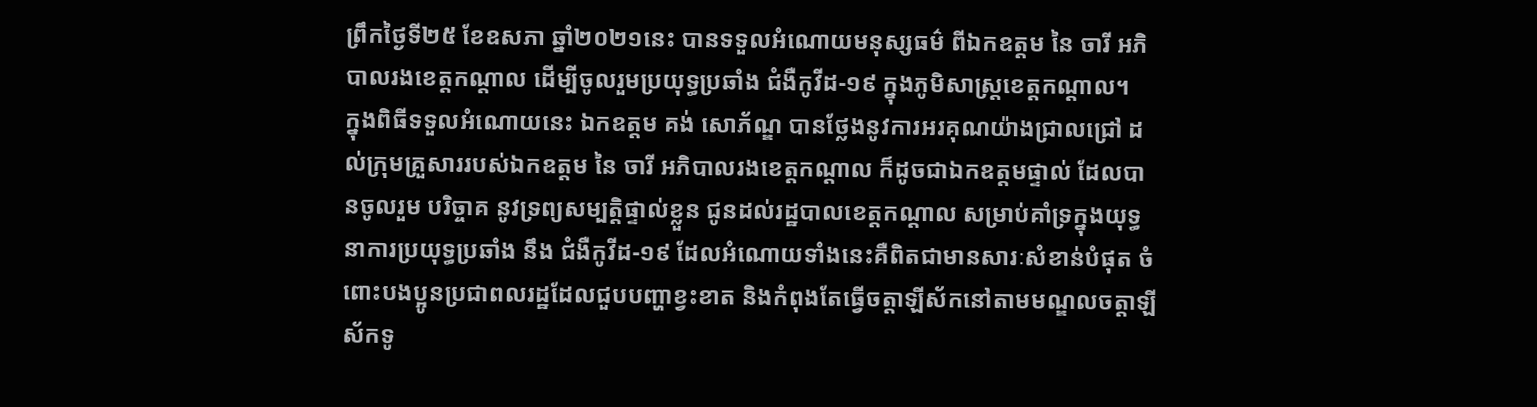ព្រឹកថ្ងៃទី២៥ ខែឧសភា ឆ្នាំ២០២១នេះ បានទទួលអំណោយមនុស្សធម៌ ពីឯកឧត្ដម នៃ ចារី អភិបាលរងខេត្តកណ្ដាល ដើម្បីចូលរួមប្រយុទ្ធប្រឆាំង ជំងឺកូវីដ-១៩ ក្នុងភូមិសាស្ត្រខេត្តកណ្ដាល។
ក្នុងពិធីទទួលអំណោយនេះ ឯកឧត្តម គង់ សោភ័ណ្ឌ បានថ្លែងនូវការអរគុណយ៉ាងជ្រាលជ្រៅ ដល់ក្រុមគ្រួសាររបស់ឯកឧត្ដម នៃ ចារី អភិបាលរងខេត្តកណ្ដាល ក៏ដូចជាឯកឧត្ដមផ្ទាល់ ដែលបានចូលរួម បរិច្ចាគ នូវទ្រព្យសម្បត្តិផ្ទាល់ខ្លួន ជូនដល់រដ្ឋបាលខេត្តកណ្តាល សម្រាប់គាំទ្រក្នុងយុទ្ធនាការប្រយុទ្ធប្រឆាំង នឹង ជំងឺកូវីដ-១៩ ដែលអំណោយទាំងនេះគឺពិតជាមានសារៈសំខាន់បំផុត ចំពោះបងប្អូនប្រជាពលរដ្ឋដែលជួបបញ្ហាខ្វះខាត និងកំពុងតែធ្វើចត្តាឡីស័កនៅតាមមណ្ឌលចត្តាឡីស័កទូ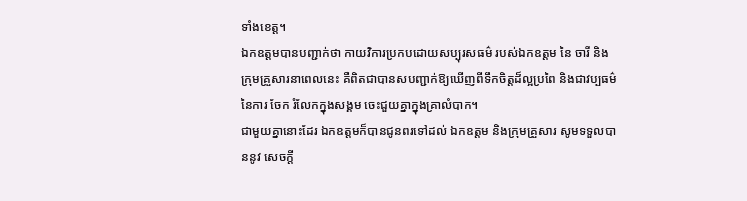ទាំងខេត្ត។
ឯកឧត្តមបានបញ្ជាក់ថា កាយវិការប្រកបដោយសប្បុរសធម៌ របស់ឯកឧត្ដម នៃ ចារី និងក្រុមគ្រួសារនាពេលនេះ គឺពិតជាបានសបញ្ជាក់ឱ្យឃើញពីទឹកចិត្តដ៏ល្អប្រពៃ និងជាវប្បធម៌ នៃការ ចែក រំលែកក្នុងសង្គម ចេះជួយគ្នាក្នុងគ្រាលំបាក។
ជាមួយគ្នានោះដែរ ឯកឧត្តមក៏បានជូនពរទៅដល់ ឯកឧត្ដម និងក្រុមគ្រួសារ សូមទទួលបាននូវ សេចក្តី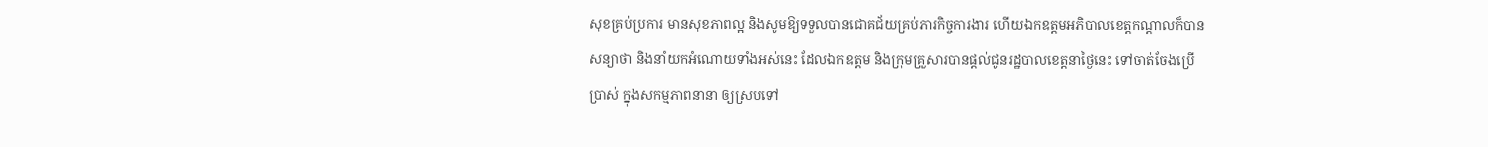សុខគ្រប់ប្រការ មានសុខភាពល្អ និងសូមឱ្យទទួលបានជោគជ័យគ្រប់ភារកិច្ចការងារ ហើយឯកឧត្តមអភិបាលខេត្តកណ្ដាលក៏បានសន្យាថា និងនាំយកអំណោយទាំងអស់នេះ ដែលឯកឧត្ដម និងក្រុមគ្រួសារបានផ្ដល់ជូនរដ្ឋបាលខេត្តនាថ្ងៃនេះ ទៅចាត់ចែងប្រើប្រាស់ ក្នុងសកម្មភាពនានា ឲ្យស្របទៅ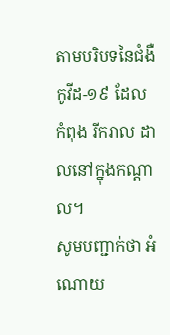តាមបរិបទនៃជំងឺកូវីដ-១៩ ដែល កំពុង រីករាល ដាលនៅក្នុងកណ្តាល។
សូមបញ្ជាក់ថា អំណោយ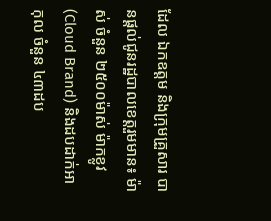ដែល ឯកឧត្ដម និងក្រុមគ្រួសារ បានផ្តល់ជូនរដ្ឋបាលខេត្តរួមមាន៖ ម៉ាស់ ចំនួន ២៥០០ម៉ាស់ ម៉ាកខ្លូវ (Cloud Brand) និងដបដាក់អាកុល ចំនួន ៤៣ដប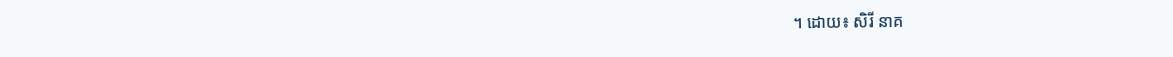។ ដោយ៖ សិរី នាគ